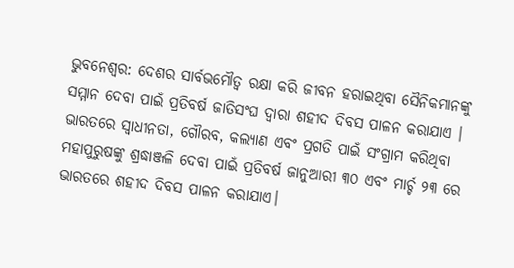ଭୁବନେଶ୍ୱର: ଦେଶର ସାର୍ବଭମୌତ୍ୱ ରକ୍ଷା କରି ଜୀବନ ହରାଇଥିବା ସୈନିକମାନଙ୍କୁ ସମ୍ମାନ ଦେବା ପାଇଁ ପ୍ରତିବର୍ଷ ଜାତିସଂଘ ଦ୍ୱାରା ଶହୀଦ ଦିବସ ପାଳନ କରାଯାଏ । ଭାରତରେ ସ୍ୱାଧୀନତା, ଗୌରବ, କଲ୍ୟାଣ ଏବଂ ପ୍ରଗତି ପାଇଁ ସଂଗ୍ରାମ କରିଥିବା ମହାପୁରୁଷଙ୍କୁ ଶ୍ରଦ୍ଧାଞ୍ଜଳି ଦେବା ପାଇଁ ପ୍ରତିବର୍ଷ ଜାନୁଆରୀ ୩୦ ଏବଂ ମାର୍ଚ୍ଚ ୨୩ ରେ ଭାରତରେ ଶହୀଦ ଦିବସ ପାଳନ କରାଯାଏ।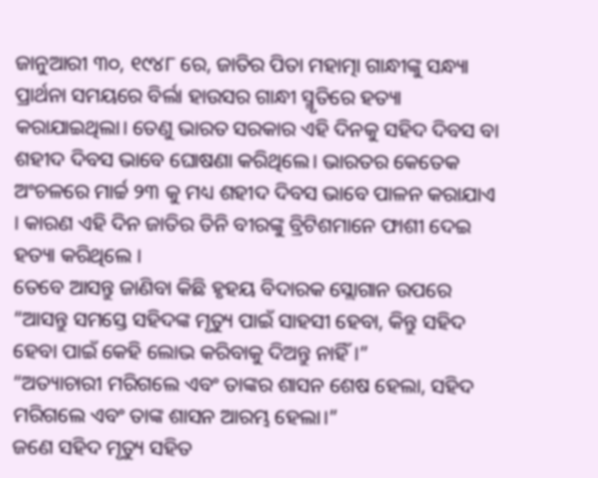ଜାନୁଆରୀ ୩୦, ୧୯୪୮ ରେ, ଜାତିର ପିତା ମହାତ୍ମା ଗାନ୍ଧୀଙ୍କୁ ସନ୍ଧ୍ୟା ପ୍ରାର୍ଥନା ସମୟରେ ବିର୍ଲା ହାଉସର ଗାନ୍ଧୀ ସ୍ମୃତିରେ ହତ୍ୟା କରାଯାଇଥିଲା। ତେଣୁ ଭାରତ ସରକାର ଏହି ଦିନକୁ ସହିଦ ଦିବସ ବା ଶହୀଦ ଦିବସ ଭାବେ ଘୋଷଣା କରିଥିଲେ। ଭାରତର କେତେକ ଅଂଚଳରେ ମାର୍ଚ୍ଚ ୨୩ କୁ ମଧ୍ୟ ଶହୀଦ ଦିବସ ଭାବେ ପାଳନ କରାଯାଏ । କାରଣ ଏହି ଦିନ ଜାତିର ତିନି ବୀରଙ୍କୁ ବ୍ରିଟିଶମାନେ ଫାଶୀ ଦେଇ ହତ୍ୟା କରିଥିଲେ ।
ତେବେ ଆସନ୍ତୁ ଜାଣିବା କିଛି ହୃହୟ ବିଦାରକ ସ୍ଲୋଗାନ ଉପରେ
“ଆସନ୍ତୁ ସମସ୍ତେ ସହିଦଙ୍କ ମୃତ୍ୟୁ ପାଇଁ ସାହସୀ ହେବା, କିନ୍ତୁ ସହିଦ ହେବା ପାଇଁ କେହି ଲୋଭ କରିବାକୁ ଦିଅନ୍ତୁ ନାହିଁ।”
“ଅତ୍ୟାଚାରୀ ମରିଗଲେ ଏବଂ ତାଙ୍କର ଶାସନ ଶେଷ ହେଲା, ସହିଦ ମରିଗଲେ ଏବଂ ତାଙ୍କ ଶାସନ ଆରମ୍ଭ ହେଲା।”
ଜଣେ ସହିଦ ମୃତ୍ୟୁ ସହିତ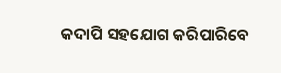କଦାପି ସହଯୋଗ କରିପାରିବେ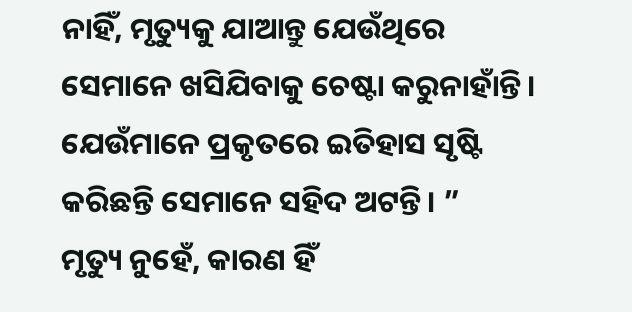ନାହିଁ, ମୃତ୍ୟୁକୁ ଯାଆନ୍ତୁ ଯେଉଁଥିରେ ସେମାନେ ଖସିଯିବାକୁ ଚେଷ୍ଟା କରୁନାହାଁନ୍ତି। ଯେଉଁମାନେ ପ୍ରକୃତରେ ଇତିହାସ ସୃଷ୍ଟି କରିଛନ୍ତି ସେମାନେ ସହିଦ ଅଟନ୍ତି। ”
ମୃତ୍ୟୁ ନୁହେଁ, କାରଣ ହିଁ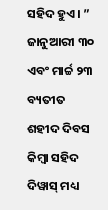ସହିଦ ହୁଏ। ”
ଜାନୁଆରୀ ୩୦ ଏବଂ ମାର୍ଚ୍ଚ ୨୩ ବ୍ୟତୀତ ଶହୀଦ ଦିବସ କିମ୍ବା ସହିଦ ଦିୱାସ୍ ମଧ୍ୟ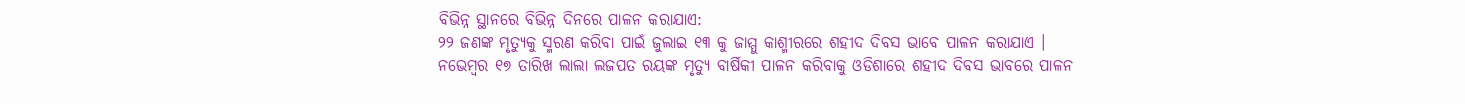ବିଭିନ୍ନ ସ୍ଥାନରେ ବିଭିନ୍ନ ଦିନରେ ପାଳନ କରାଯାଏ:
୨୨ ଜଣଙ୍କ ମୃତ୍ୟୁକୁ ସ୍ମରଣ କରିବା ପାଇଁ ଜୁଲାଇ ୧୩ କୁ ଜାମ୍ମୁ କାଶ୍ମୀରରେ ଶହୀଦ ଦିବସ ଭାବେ ପାଳନ କରାଯାଏ ।
ନଭେମ୍ବର ୧୭ ତାରିଖ ଲାଲା ଲଜପତ ରୟଙ୍କ ମୃତ୍ୟୁ ବାର୍ଷିକୀ ପାଳନ କରିବାକୁ ଓଡିଶାରେ ଶହୀଦ ଦିବସ ଭାବରେ ପାଳନ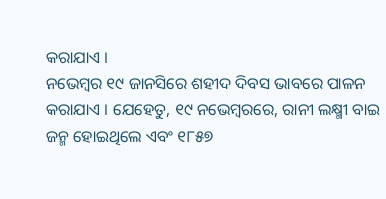କରାଯାଏ ।
ନଭେମ୍ବର ୧୯ ଜାନସିରେ ଶହୀଦ ଦିବସ ଭାବରେ ପାଳନ କରାଯାଏ । ଯେହେତୁ, ୧୯ ନଭେମ୍ବରରେ, ରାନୀ ଲକ୍ଷ୍ମୀ ବାଇ ଜନ୍ମ ହୋଇଥିଲେ ଏବଂ ୧୮୫୭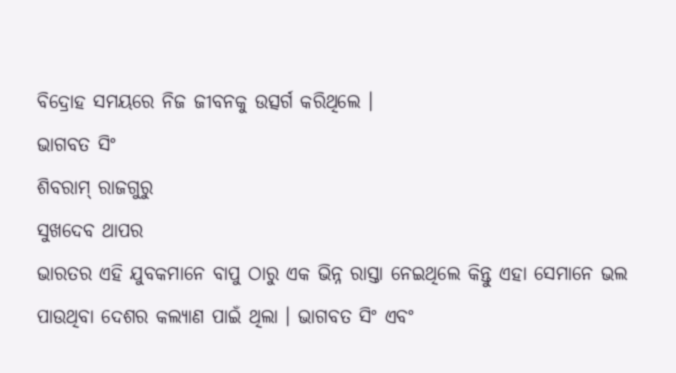ବିଦ୍ରୋହ ସମୟରେ ନିଜ ଜୀବନକୁ ଉତ୍ସର୍ଗ କରିଥିଲେ ।
ଭାଗବତ ସିଂ
ଶିବରାମ୍ ରାଜଗୁରୁ
ସୁଖଦେବ ଥାପର
ଭାରତର ଏହି ଯୁବକମାନେ ବାପୁ ଠାରୁ ଏକ ଭିନ୍ନ ରାସ୍ତା ନେଇଥିଲେ କିନ୍ତୁ ଏହା ସେମାନେ ଭଲ ପାଉଥିବା ଦେଶର କଲ୍ୟାଣ ପାଇଁ ଥିଲା । ଭାଗବତ ସିଂ ଏବଂ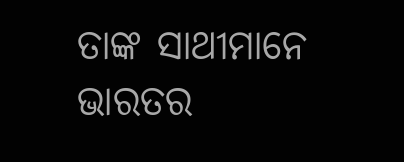ତାଙ୍କ ସାଥୀମାନେ ଭାରତର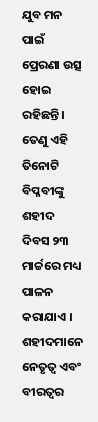ଯୁବ ମନ ପାଇଁ ପ୍ରେରଣା ଉତ୍ସ ହୋଇ ରହିଛନ୍ତି। ତେଣୁ ଏହି ତିନୋଟି ବିପ୍ଳବୀଙ୍କୁ ଶହୀଦ ଦିବସ ୨୩ ମାର୍ଚ୍ଚରେ ମଧ୍ୟ ପାଳନ କରାଯାଏ ।
ଶହୀଦମାନେ ନେତୃତ୍ୱ ଏବଂ ବୀରତ୍ୱର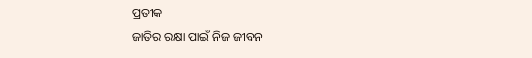ପ୍ରତୀକ
ଜାତିର ରକ୍ଷା ପାଇଁ ନିଜ ଜୀବନ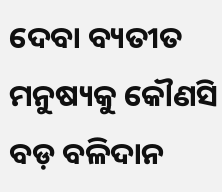ଦେବା ବ୍ୟତୀତ ମନୁଷ୍ୟକୁ କୌଣସି ବଡ଼ ବଳିଦାନ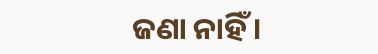ଜଣା ନାହିଁ ।